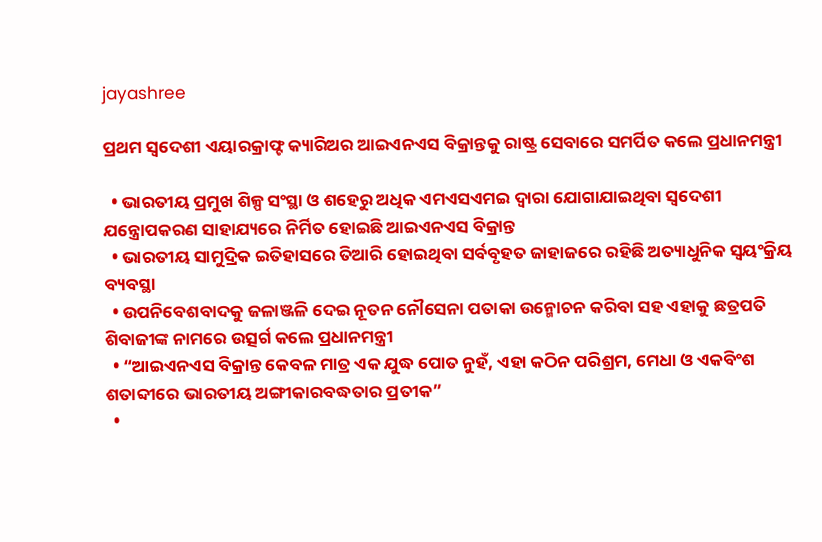jayashree

ପ୍ରଥମ ସ୍ୱଦେଶୀ ଏୟାରକ୍ରାଫ୍ଟ କ୍ୟାରିଅର ଆଇଏନଏସ ବିକ୍ରାନ୍ତକୁ ରାଷ୍ଟ୍ର ସେବାରେ ସମର୍ପିତ କଲେ ପ୍ରଧାନମନ୍ତ୍ରୀ

  • ଭାରତୀୟ ପ୍ରମୁଖ ଶିଳ୍ପ ସଂସ୍ଥା ଓ ଶହେରୁ ଅଧିକ ଏମଏସଏମଇ ଦ୍ୱାରା ଯୋଗାଯାଇଥିବା ସ୍ୱଦେଶୀ ଯନ୍ତ୍ରୋପକରଣ ସାହାଯ୍ୟରେ ନିର୍ମିତ ହୋଇଛି ଆଇଏନଏସ ବିକ୍ରାନ୍ତ
  • ଭାରତୀୟ ସାମୁଦ୍ରିକ ଇତିହାସରେ ତିଆରି ହୋଇଥିବା ସର୍ବବୃହତ ଜାହାଜରେ ରହିଛି ଅତ୍ୟାଧୁନିକ ସ୍ୱୟଂକ୍ରିୟ ବ୍ୟବସ୍ଥା
  • ଉପନିବେଶବାଦକୁ ଜଳାଞ୍ଜଳି ଦେଇ ନୂତନ ନୌସେନା ପତାକା ଉନ୍ମୋଚନ କରିବା ସହ ଏହାକୁ ଛତ୍ରପତି ଶିବାଜୀଙ୍କ ନାମରେ ଉତ୍ସର୍ଗ କଲେ ପ୍ରଧାନମନ୍ତ୍ରୀ
  • “ଆଇଏନଏସ ବିକ୍ରାନ୍ତ କେବଳ ମାତ୍ର ଏକ ଯୁଦ୍ଧ ପୋତ ନୁହଁ, ଏହା କଠିନ ପରିଶ୍ରମ, ମେଧା ଓ ଏକବିଂଶ ଶତାବ୍ଦୀରେ ଭାରତୀୟ ଅଙ୍ଗୀକାରବଦ୍ଧତାର ପ୍ରତୀକ”
  •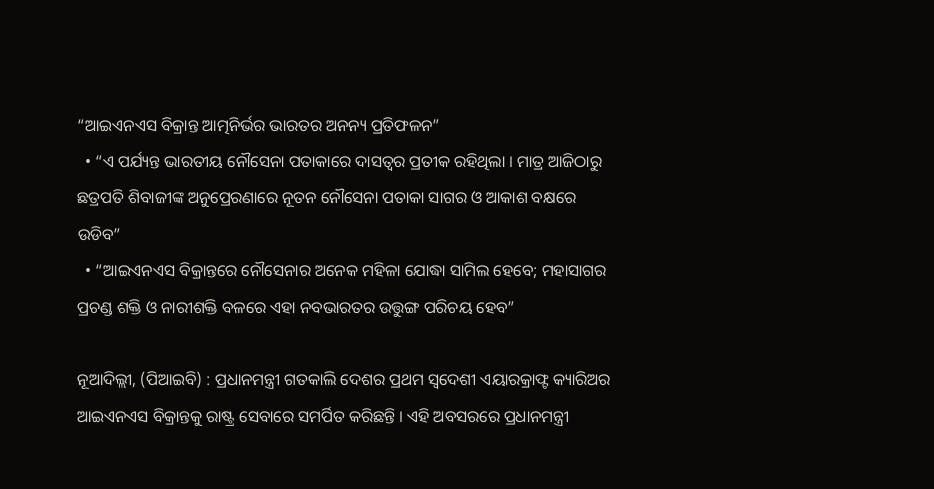“ଆଇଏନଏସ ବିକ୍ରାନ୍ତ ଆତ୍ମନିର୍ଭର ଭାରତର ଅନନ୍ୟ ପ୍ରତିଫଳନ”
  • “ଏ ପର୍ଯ୍ୟନ୍ତ ଭାରତୀୟ ନୌସେନା ପତାକାରେ ଦାସତ୍ୱର ପ୍ରତୀକ ରହିଥିଲା । ମାତ୍ର ଆଜିଠାରୁ ଛତ୍ରପତି ଶିବାଜୀଙ୍କ ଅନୁପ୍ରେରଣାରେ ନୂତନ ନୌସେନା ପତାକା ସାଗର ଓ ଆକାଶ ବକ୍ଷରେ ଉଡିବ”
  • “ଆଇଏନଏସ ବିକ୍ରାନ୍ତରେ ନୌସେନାର ଅନେକ ମହିଳା ଯୋଦ୍ଧା ସାମିଲ ହେବେ; ମହାସାଗର ପ୍ରଚଣ୍ଡ ଶକ୍ତି ଓ ନାରୀଶକ୍ତି ବଳରେ ଏହା ନବଭାରତର ଉତ୍ତୁଙ୍ଗ ପରିଚୟ ହେବ”

ନୂଆଦିଲ୍ଲୀ, (ପିଆଇବି) : ପ୍ରଧାନମନ୍ତ୍ରୀ ଗତକାଲି ଦେଶର ପ୍ରଥମ ସ୍ୱଦେଶୀ ଏୟାରକ୍ରାଫ୍ଟ କ୍ୟାରିଅର ଆଇଏନଏସ ବିକ୍ରାନ୍ତକୁ ରାଷ୍ଟ୍ର ସେବାରେ ସମର୍ପିତ କରିଛନ୍ତି । ଏହି ଅବସରରେ ପ୍ରଧାନମନ୍ତ୍ରୀ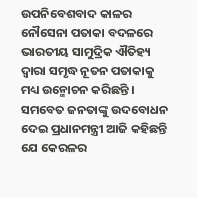ଉପନିବେଶବାଦ କାଳର ନୌସେନା ପତାକା ବଦଳରେ ଭାରତୀୟ ସାମୁଦ୍ରିକ ଐତିହ୍ୟ ଦ୍ୱାରା ସମୃଦ୍ଧ ନୂତନ ପତାକାକୁ ମଧ୍ୟ ଉନ୍ମୋଚନ କରିଛନ୍ତି । ସମବେତ ଜନତାଙ୍କୁ ଉଦବୋଧନ ଦେଇ ପ୍ରଧାନମନ୍ତ୍ରୀ ଆଜି କହିଛନ୍ତି ଯେ କେରଳର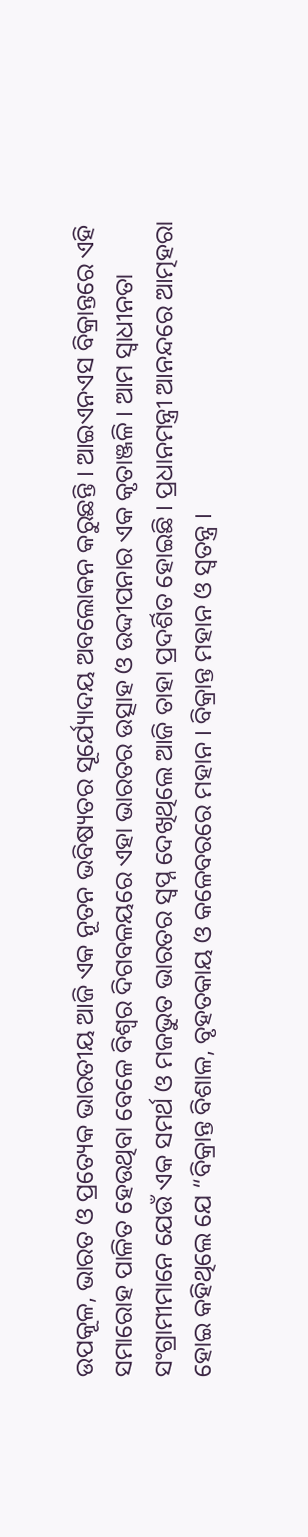ଉପକୂଳ, ଭାରତ ଓ ପ୍ରତ୍ୟେକ ଭାରତୀୟ ଆଜି ଏକ ନୂତନ ଭବିଷ୍ୟତର ସୂର୍ଯ୍ୟୋଦୟ ଅବଲୋକନ କରୁଛନ୍ତି । ଆଇଏନଏସ ବିକ୍ରାନ୍ତରେ ଏହି ସମାରୋହ ପାଳିତ ହେଉଥିବା ବେଳେ ବିଶ୍ୱର ଦିଗବଳୟରେ ଏହା ଭାରତର ଉତ୍ସାହ ଓ ଉଦ୍ଦୀପନାର ଏକ କୃତାଞ୍ଜଳି । ଆମ ସ୍ୱାଧୀନତା ସଂଗ୍ରାମୀମାନେ ଯେଉଁ ଏକ ସମର୍ଥ ଓ ମଜଭୁତ ଭାରତର ସ୍ୱପ୍ନ ଦେଖିଥିଲେ ଆଜି ତାହା ପ୍ରଦର୍ଶିତ ହୋଇଛି । ପ୍ରଧାନମନ୍ତ୍ରୀ ଆନନ୍ଦରେ ଆତ୍ମହରା ହୋଇ କହିଥିଲେ ଯେ “ବିକ୍ରାନ୍ତ ବିଶାଳ, ବୃହତକାୟ ଓ କଳେବରରେ ମହାନ । ବିକ୍ରାନ୍ତ ମହାନ ଓ ସ୍ୱତନ୍ତ୍ର ।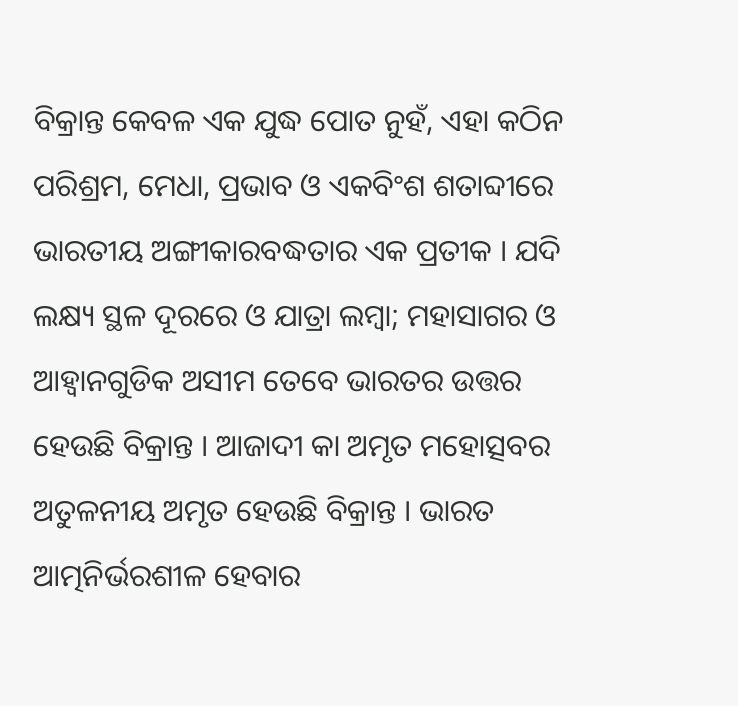ବିକ୍ରାନ୍ତ କେବଳ ଏକ ଯୁଦ୍ଧ ପୋତ ନୁହଁ, ଏହା କଠିନ ପରିଶ୍ରମ, ମେଧା, ପ୍ରଭାବ ଓ ଏକବିଂଶ ଶତାବ୍ଦୀରେ ଭାରତୀୟ ଅଙ୍ଗୀକାରବଦ୍ଧତାର ଏକ ପ୍ରତୀକ । ଯଦି ଲକ୍ଷ୍ୟ ସ୍ଥଳ ଦୂରରେ ଓ ଯାତ୍ରା ଲମ୍ବା; ମହାସାଗର ଓ ଆହ୍ୱାନଗୁଡିକ ଅସୀମ ତେବେ ଭାରତର ଉତ୍ତର ହେଉଛି ବିକ୍ରାନ୍ତ । ଆଜାଦୀ କା ଅମୃତ ମହୋତ୍ସବର ଅତୁଳନୀୟ ଅମୃତ ହେଉଛି ବିକ୍ରାନ୍ତ । ଭାରତ ଆତ୍ମନିର୍ଭରଶୀଳ ହେବାର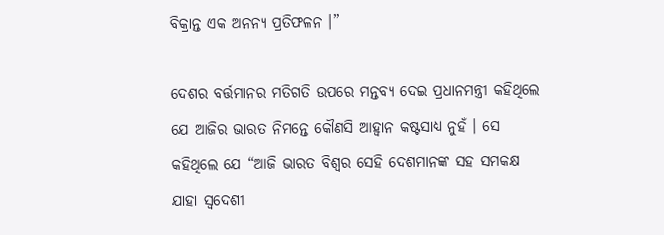ବିକ୍ରାନ୍ତ ଏକ ଅନନ୍ୟ ପ୍ରତିଫଳନ ।”

ଦେଶର ବର୍ତ୍ତମାନର ମତିଗତି ଉପରେ ମନ୍ତବ୍ୟ ଦେଇ ପ୍ରଧାନମନ୍ତ୍ରୀ କହିଥିଲେ ଯେ ଆଜିର ଭାରତ ନିମନ୍ତେ କୌଣସି ଆହ୍ୱାନ କଷ୍ଟସାଧ୍ୟ ନୁହଁ । ସେ କହିଥିଲେ ଯେ “ଆଜି ଭାରତ ବିଶ୍ୱର ସେହି ଦେଶମାନଙ୍କ ସହ ସମକକ୍ଷ ଯାହା ସ୍ୱଦେଶୀ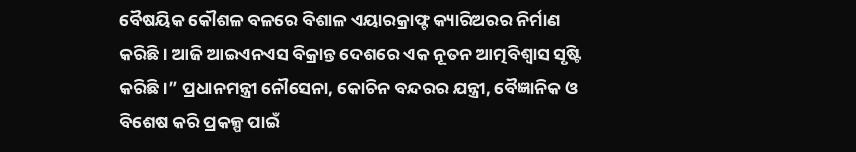ବୈଷୟିକ କୌଶଳ ବଳରେ ବିଶାଳ ଏୟାରକ୍ରାଫ୍ଟ କ୍ୟାରିଅରର ନିର୍ମାଣ କରିଛି । ଆଜି ଆଇଏନଏସ ବିକ୍ରାନ୍ତ ଦେଶରେ ଏକ ନୂତନ ଆତ୍ମବିଶ୍ୱାସ ସୃଷ୍ଟି କରିଛି ।” ପ୍ରଧାନମନ୍ତ୍ରୀ ନୌସେନା, କୋଚିନ ବନ୍ଦରର ଯନ୍ତ୍ରୀ, ବୈଜ୍ଞାନିକ ଓ ବିଶେଷ କରି ପ୍ରକଳ୍ପ ପାଇଁ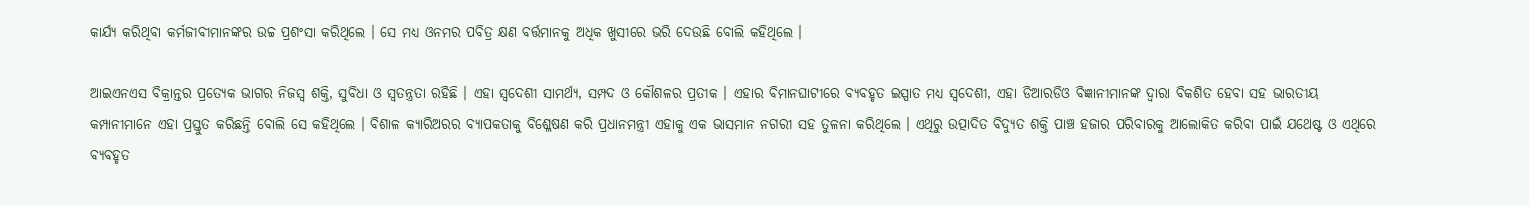କାର୍ଯ୍ୟ କରିଥିବା କର୍ମଜୀବୀମାନଙ୍କର ଉଚ୍ଚ ପ୍ରଶଂସା କରିଥିଲେ । ସେ ମଧ୍ୟ ଓନମର ପବିତ୍ର କ୍ଷଣ ବର୍ତ୍ତମାନକୁ ଅଧିକ ଖୁସୀରେ ଭରି ଦେଉଛି ବୋଲି କହିଥିଲେ ।

ଆଇଏନଏସ ବିକ୍ରାନ୍ତର ପ୍ରତ୍ୟେକ ଭାଗର ନିଜସ୍ୱ ଶକ୍ତି, ସୁବିଧା ଓ ସ୍ୱତନ୍ତ୍ରତା ରହିଛି । ଏହା ସ୍ୱଦେଶୀ ସାମର୍ଥ୍ୟ, ସମ୍ପଦ ଓ କୌଶଳର ପ୍ରତୀକ । ଏହାର ବିମାନଘାଟୀରେ ବ୍ୟବହୃତ ଇସ୍ପାତ ମଧ୍ୟ ସ୍ୱଦେଶୀ, ଏହା ଡିଆରଡିଓ ବିଜ୍ଞାନୀମାନଙ୍କ ଦ୍ୱାରା ବିକଶିତ ହେବା ସହ ଭାରତୀୟ କମ୍ପାନୀମାନେ ଏହା ପ୍ରସ୍ତୁତ କରିଛନ୍ତି ବୋଲି ସେ କହିଥିଲେ । ବିଶାଳ କ୍ୟାରିଅରର ବ୍ୟାପକତାକୁ ବିଶ୍ଳେଷଣ କରି ପ୍ରଧାନମନ୍ତ୍ରୀ ଏହାକୁ ଏକ ଭାସମାନ ନଗରୀ ସହ ତୁଳନା କରିଥିଲେ । ଏଥିରୁ ଉତ୍ପାଦିତ ବିଦ୍ୟୁତ ଶକ୍ତି ପାଞ୍ଚ ହଜାର ପରିବାରକୁ ଆଲୋକିତ କରିବା ପାଇଁ ଯଥେଷ୍ଟ ଓ ଏଥିରେ ବ୍ୟବହୃତ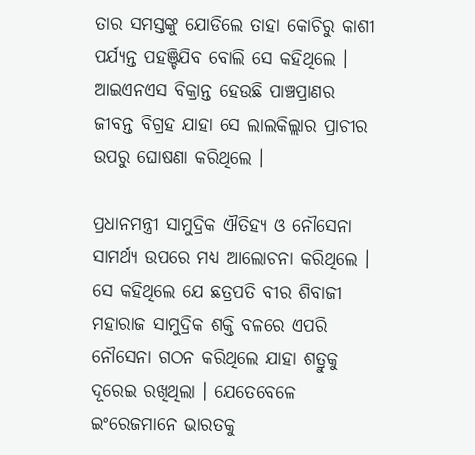ତାର ସମସ୍ତଙ୍କୁ ଯୋଡିଲେ ତାହା କୋଚିରୁ କାଶୀ ପର୍ଯ୍ୟନ୍ତ ପହଞ୍ଚିଯିବ ବୋଲି ସେ କହିଥିଲେ । ଆଇଏନଏସ ବିକ୍ରାନ୍ତ ହେଉଛି ପାଞ୍ଚପ୍ରାଣର ଜୀବନ୍ତ ବିଗ୍ରହ ଯାହା ସେ ଲାଲକିଲ୍ଲାର ପ୍ରାଚୀର ଉପରୁ ଘୋଷଣା କରିଥିଲେ ।

ପ୍ରଧାନମନ୍ତ୍ରୀ ସାମୁଦ୍ରିକ ଐତିହ୍ୟ ଓ ନୌସେନା ସାମର୍ଥ୍ୟ ଉପରେ ମଧ୍ୟ ଆଲୋଚନା କରିଥିଲେ । ସେ କହିଥିଲେ ଯେ ଛତ୍ରପତି ବୀର ଶିବାଜୀ ମହାରାଜ ସାମୁଦ୍ରିକ ଶକ୍ତି ବଳରେ ଏପରି ନୌସେନା ଗଠନ କରିଥିଲେ ଯାହା ଶତ୍ରୁକୁ ଦୂରେଇ ରଖିଥିଲା । ଯେତେବେଳେ ଇଂରେଜମାନେ ଭାରତକୁ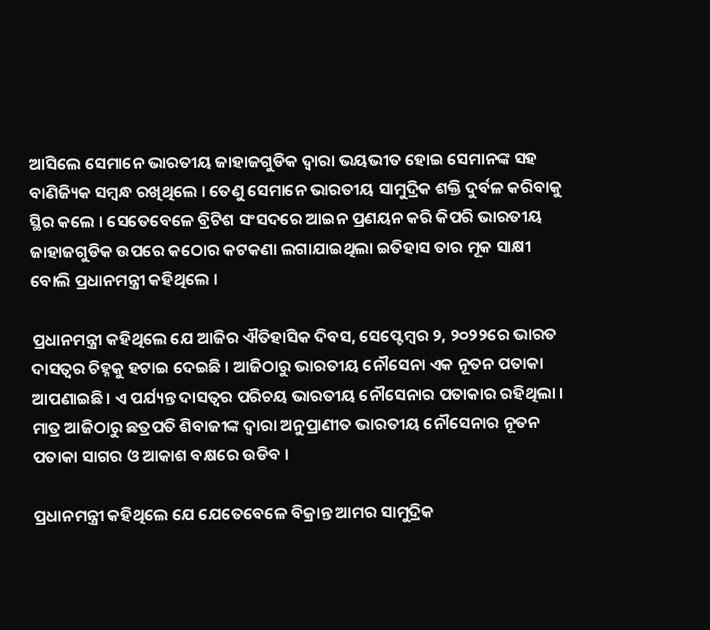ଆସିଲେ ସେମାନେ ଭାରତୀୟ ଜାହାଜଗୁଡିକ ଦ୍ୱାରା ଭୟଭୀତ ହୋଇ ସେମାନଙ୍କ ସହ ବାଣିଜ୍ୟିକ ସମ୍ବନ୍ଧ ରଖିଥିଲେ । ତେଣୁ ସେମାନେ ଭାରତୀୟ ସାମୁଦ୍ରିକ ଶକ୍ତି ଦୁର୍ବଳ କରିବାକୁ ସ୍ଥିର କଲେ । ସେତେବେଳେ ବ୍ରିଟିଶ ସଂସଦରେ ଆଇନ ପ୍ରଣୟନ କରି କିପରି ଭାରତୀୟ ଜାହାଜଗୁଡିକ ଉପରେ କଠୋର କଟକଣା ଲଗାଯାଇଥିଲା ଇତିହାସ ତାର ମୂକ ସାକ୍ଷୀ ବୋଲି ପ୍ରଧାନମନ୍ତ୍ରୀ କହିଥିଲେ ।

ପ୍ରଧାନମନ୍ତ୍ରୀ କହିଥିଲେ ଯେ ଆଜିର ଐତିହାସିକ ଦିବସ, ସେପ୍ଟେମ୍ବର ୨, ୨୦୨୨ରେ ଭାରତ ଦାସତ୍ୱର ଚିହ୍ନକୁ ହଟାଇ ଦେଇଛି । ଆଜିଠାରୁ ଭାରତୀୟ ନୌସେନା ଏକ ନୂତନ ପତାକା ଆପଣାଇଛି । ଏ ପର୍ଯ୍ୟନ୍ତ ଦାସତ୍ୱର ପରିଚୟ ଭାରତୀୟ ନୌସେନାର ପତାକାର ରହିଥିଲା । ମାତ୍ର ଆଜିଠାରୁ ଛତ୍ରପତି ଶିବାଜୀଙ୍କ ଦ୍ୱାରା ଅନୁପ୍ରାଣୀତ ଭାରତୀୟ ନୌସେନାର ନୂତନ ପତାକା ସାଗର ଓ ଆକାଶ ବକ୍ଷରେ ଉଡିବ ।

ପ୍ରଧାନମନ୍ତ୍ରୀ କହିଥିଲେ ଯେ ଯେତେବେଳେ ବିକ୍ରାନ୍ତ ଆମର ସାମୁଦ୍ରିକ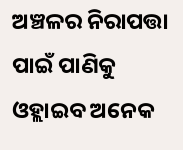ଅଞ୍ଚଳର ନିରାପତ୍ତା ପାଇଁ ପାଣିକୁ ଓହ୍ଲାଇବ ଅନେକ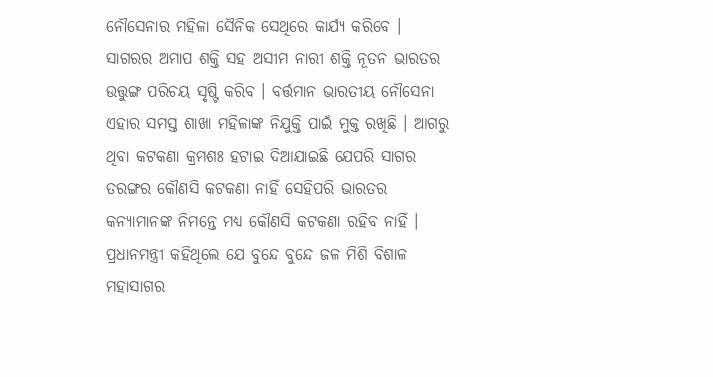ନୌସେନାର ମହିଳା ସୈନିକ ସେଥିରେ କାର୍ଯ୍ୟ କରିବେ । ସାଗରର ଅମାପ ଶକ୍ତି ସହ ଅସୀମ ନାରୀ ଶକ୍ତି ନୂତନ ଭାରତର ଉତ୍ତୁଙ୍ଗ ପରିଚୟ ସୃଷ୍ଟି କରିବ । ବର୍ତ୍ତମାନ ଭାରତୀୟ ନୌସେନା ଏହାର ସମସ୍ତ ଶାଖା ମହିଳାଙ୍କ ନିଯୁକ୍ତି ପାଇଁ ମୁକ୍ତ ରଖିଛି । ଆଗରୁ ଥିବା କଟକଣା କ୍ରମଶଃ ହଟାଇ ଦିଆଯାଇଛି ଯେପରି ସାଗର ତରଙ୍ଗର କୌଣସି କଟକଣା ନାହିଁ ସେହିପରି ଭାରତର କନ୍ୟାମାନଙ୍କ ନିମନ୍ତେ ମଧ୍ୟ କୌଣସି କଟକଣା ରହିବ ନାହିଁ ।
ପ୍ରଧାନମନ୍ତ୍ରୀ କହିଥିଲେ ଯେ ବୁନ୍ଦେ ବୁନ୍ଦେ ଜଳ ମିଶି ବିଶାଳ ମହାସାଗର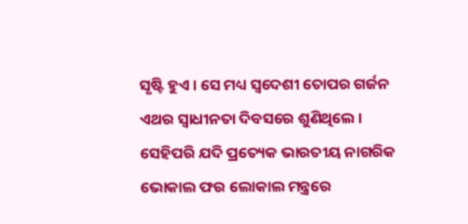ସୃଷ୍ଟି ହୁଏ । ସେ ମଧ୍ୟ ସ୍ୱଦେଶୀ ତୋପର ଗର୍ଜନ ଏଥର ସ୍ୱାଧୀନତା ଦିବସରେ ଶୁଣିଥିଲେ । ସେହିପରି ଯଦି ପ୍ରତ୍ୟେକ ଭାରତୀୟ ନାଗରିକ ଭୋକାଲ ଫର ଲୋକାଲ ମନ୍ତ୍ରରେ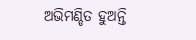ଅଭିମଣ୍ଡିତ ହୁଅନ୍ତି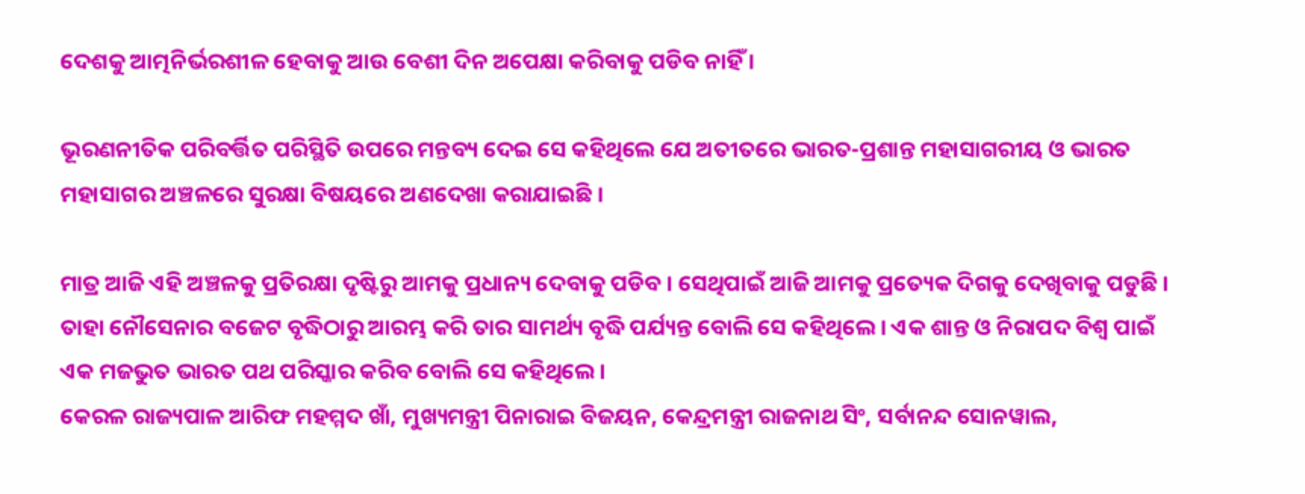ଦେଶକୁ ଆତ୍ମନିର୍ଭରଶୀଳ ହେବାକୁ ଆଉ ବେଶୀ ଦିନ ଅପେକ୍ଷା କରିବାକୁ ପଡିବ ନାହିଁ ।

ଭୂରଣନୀତିକ ପରିବର୍ତ୍ତିତ ପରିସ୍ଥିତି ଉପରେ ମନ୍ତବ୍ୟ ଦେଇ ସେ କହିଥିଲେ ଯେ ଅତୀତରେ ଭାରତ-ପ୍ରଶାନ୍ତ ମହାସାଗରୀୟ ଓ ଭାରତ ମହାସାଗର ଅଞ୍ଚଳରେ ସୁରକ୍ଷା ବିଷୟରେ ଅଣଦେଖା କରାଯାଇଛି ।

ମାତ୍ର ଆଜି ଏହି ଅଞ୍ଚଳକୁ ପ୍ରତିରକ୍ଷା ଦୃଷ୍ଟିରୁ ଆମକୁ ପ୍ରଧାନ୍ୟ ଦେବାକୁ ପଡିବ । ସେଥିପାଇଁ ଆଜି ଆମକୁ ପ୍ରତ୍ୟେକ ଦିଗକୁ ଦେଖିବାକୁ ପଡୁଛି । ତାହା ନୌସେନାର ବଜେଟ ବୃଦ୍ଧିଠାରୁ ଆରମ୍ଭ କରି ତାର ସାମର୍ଥ୍ୟ ବୃଦ୍ଧି ପର୍ଯ୍ୟନ୍ତ ବୋଲି ସେ କହିଥିଲେ । ଏକ ଶାନ୍ତ ଓ ନିରାପଦ ବିଶ୍ୱ ପାଇଁ ଏକ ମଜଭୁତ ଭାରତ ପଥ ପରିସ୍କାର କରିବ ବୋଲି ସେ କହିଥିଲେ ।
କେରଳ ରାଜ୍ୟପାଳ ଆରିଫ ମହମ୍ମଦ ଖାଁ, ମୁଖ୍ୟମନ୍ତ୍ରୀ ପିନାରାଇ ବିଜୟନ, କେନ୍ଦ୍ରମନ୍ତ୍ରୀ ରାଜନାଥ ସିଂ, ସର୍ବାନନ୍ଦ ସୋନୱାଲ,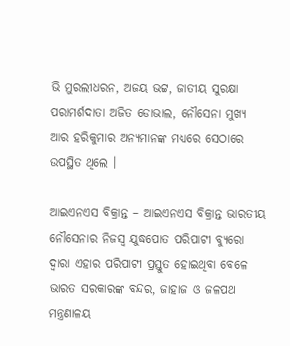ଭି ମୁରଲୀଧରନ, ଅଜୟ ଭଟ୍ଟ, ଜାତୀୟ ସୁରକ୍ଷା ପରାମର୍ଶଦାତା ଅଜିତ ଡୋଭାଲ, ନୌସେନା ମୁଖ୍ୟ ଆର ହରିକୁମାର ଅନ୍ୟମାନଙ୍କ ମଧ୍ୟରେ ସେଠାରେ ଉପସ୍ଥିତ ଥିଲେ ।

ଆଇଏନଏସ ବିକ୍ରାନ୍ତ – ଆଇଏନଏସ ବିକ୍ରାନ୍ତ ଭାରତୀୟ ନୌସେନାର ନିଜସ୍ୱ ଯୁଦ୍ଧପୋତ ପରିପାଟୀ ବ୍ୟୁରୋ ଦ୍ୱାରା ଏହାର ପରିପାଟୀ ପ୍ରସ୍ତୁତ ହୋଇଥିବା ବେଳେ ଭାରତ ସରକାରଙ୍କ ବନ୍ଦର, ଜାହାଜ ଓ ଜଳପଥ ମନ୍ତ୍ରଣାଳୟ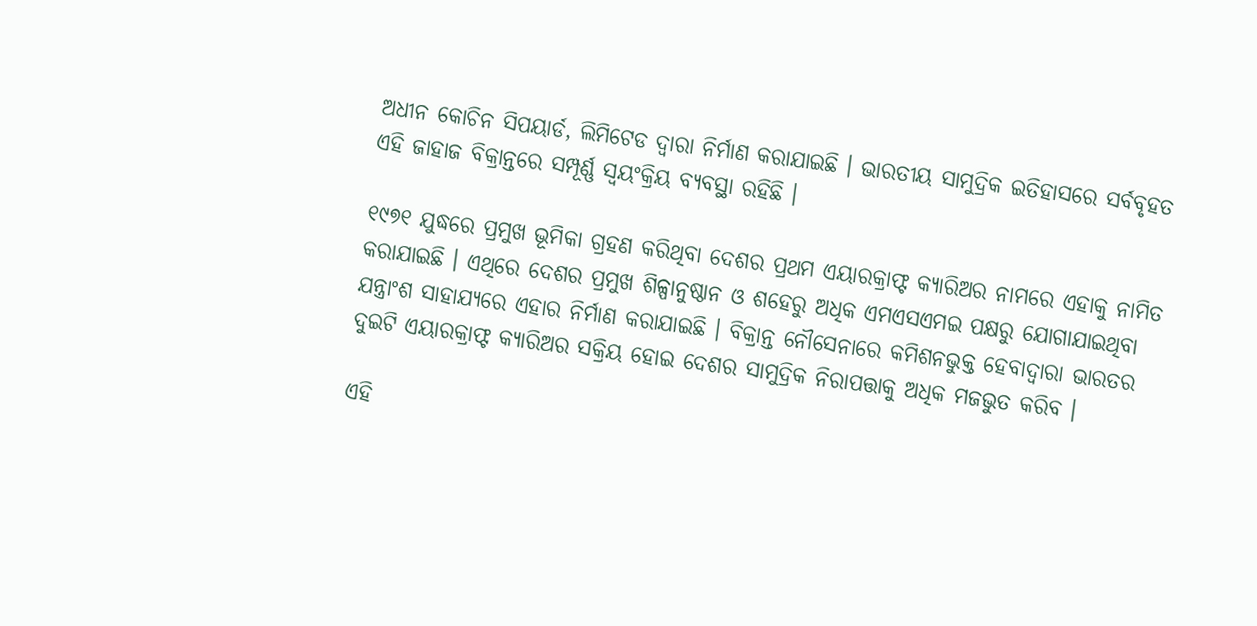ଅଧୀନ କୋଚିନ ସିପୟାର୍ଡ, ଲିମିଟେଡ ଦ୍ୱାରା ନିର୍ମାଣ କରାଯାଇଛି । ଭାରତୀୟ ସାମୁଦ୍ରିକ ଇତିହାସରେ ସର୍ବବୃହତ ଏହି ଜାହାଜ ବିକ୍ରାନ୍ତରେ ସମ୍ପୂର୍ଣ୍ଣ ସ୍ୱୟଂକ୍ରିୟ ବ୍ୟବସ୍ଥା ରହିଛି ।

୧୯୭୧ ଯୁଦ୍ଧରେ ପ୍ରମୁଖ ଭୂମିକା ଗ୍ରହଣ କରିଥିବା ଦେଶର ପ୍ରଥମ ଏୟାରକ୍ରାଫ୍ଟ କ୍ୟାରିଅର ନାମରେ ଏହାକୁ ନାମିତ କରାଯାଇଛି । ଏଥିରେ ଦେଶର ପ୍ରମୁଖ ଶିଳ୍ପାନୁଷ୍ଠାନ ଓ ଶହେରୁ ଅଧିକ ଏମଏସଏମଇ ପକ୍ଷରୁ ଯୋଗାଯାଇଥିବା ଯନ୍ତ୍ରାଂଶ ସାହାଯ୍ୟରେ ଏହାର ନିର୍ମାଣ କରାଯାଇଛି । ବିକ୍ରାନ୍ତ ନୌସେନାରେ କମିଶନଭୁକ୍ତ ହେବାଦ୍ୱାରା ଭାରତର ଦୁଇଟି ଏୟାରକ୍ରାଫ୍ଟ କ୍ୟାରିଅର ସକ୍ରିୟ ହୋଇ ଦେଶର ସାମୁଦ୍ରିକ ନିରାପତ୍ତାକୁ ଅଧିକ ମଜଭୁତ କରିବ ।

ଏହି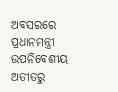ଅବସରରେ ପ୍ରଧାନମନ୍ତ୍ରୀ ଉପନିବେଶୀୟ ଅତୀତରୁ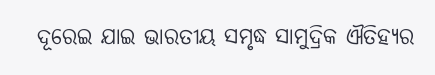ଦୂରେଇ ଯାଇ ଭାରତୀୟ ସମୃଦ୍ଧ ସାମୁଦ୍ରିକ ଐତିହ୍ୟର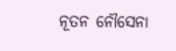ନୂତନ ନୌସେନା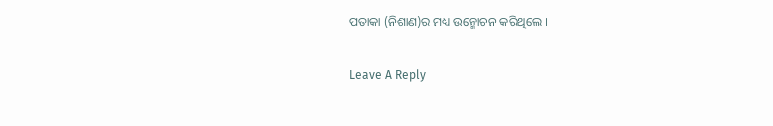ପତାକା (ନିଶାଣ)ର ମଧ୍ୟ ଉନ୍ମୋଚନ କରିଥିଲେ ।

Leave A Reply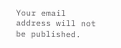Your email address will not be published.